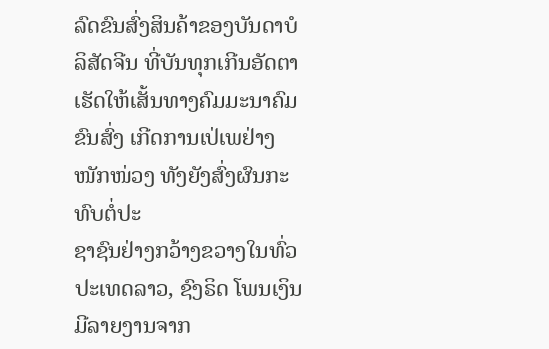ລົດຂົນສົ່ງສິນຄ້າຂອງບັນດາບໍລິສັດຈີນ ທີ່ບັນທຸກເກີນອັດຕາ ເຮັດໃຫ້ເສັ້ນທາງຄົມມະນາຄົມຂົນສົ່ງ ເກີດການເປ່ເພຢ່າງໜັກໜ່ວງ ທັງຍັງສົ່ງຜົນກະທົບຕໍ່ປະ
ຊາຊົນຢ່າງກວ້າງຂວາງໃນທົ່ວປະເທດລາວ, ຊົງຣິດ ໂພນເງິນ ມີລາຍງານຈາກ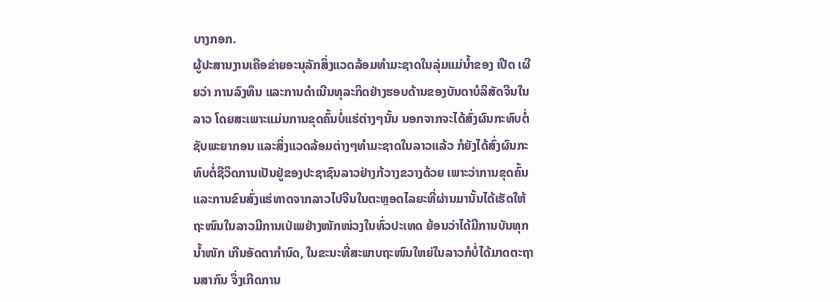ບາງກອກ.
ຜູ້ປະສານງານເຄືອຂ່າຍອະນຸລັກສິ່ງແວດລ້ອມທໍາມະຊາດໃນລຸ່ມແມ່ນໍ້າຂອງ ເປີດ ເຜີຍວ່າ ການລົງທຶນ ແລະການດໍາເນີນທຸລະກິດຢ່າງຮອບດ້ານຂອງບັນດາບໍລິສັດຈີນໃນລາວ ໂດຍສະເພາະແມ່ນການຂຸດຄົ້ນບໍ່ແຮ່ຕ່າງໆນັ້ນ ນອກຈາກຈະໄດ້ສົ່ງຜົນກະທົບຕໍ່ຊັບພະຍາກອນ ແລະສິ່ງແວດລ້ອມຕ່າງໆທໍາມະຊາດໃນລາວແລ້ວ ກໍຍັງໄດ້ສົ່ງຜົນກະທົບຕໍ່ຊີວິດການເປັນຢູ່ຂອງປະຊາຊົນລາວຢ່າງກ້ວາງຂວາງດ້ວຍ ເພາະວ່າການຂຸດຄົ້ນ ແລະການຂົນສົ່ງແຮ່ທາດຈາກລາວໄປຈີນໃນຕະຫຼອດໄລຍະທີ່ຜ່ານມານັ້ນໄດ້ເຮັດໃຫ້ຖະໜົນໃນລາວມີການເປ່ເພຢ່າງໜັກໜ່ວງໃນທົ່ວປະເທດ ຍ້ອນວ່າໄດ້ມີການບັນທຸກນໍ້າໜັກ ເກີນອັດຕາກໍານົດ, ໃນຂະນະທີ່ສະພາບຖະໜົນໃຫຍ່ໃນລາວກໍບໍ່ໄດ້ມາດຕະຖານສາກົນ ຈຶ່ງເກີດການ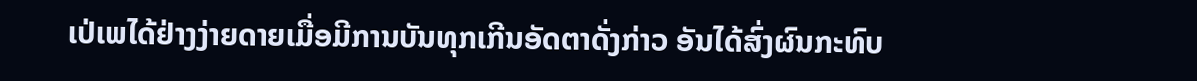ເປ່ເພໄດ້ຢ່າງງ່າຍດາຍເມື່ອມີການບັນທຸກເກີນອັດຕາດັ່ງກ່າວ ອັນໄດ້ສົ່ງຜົນກະທົບ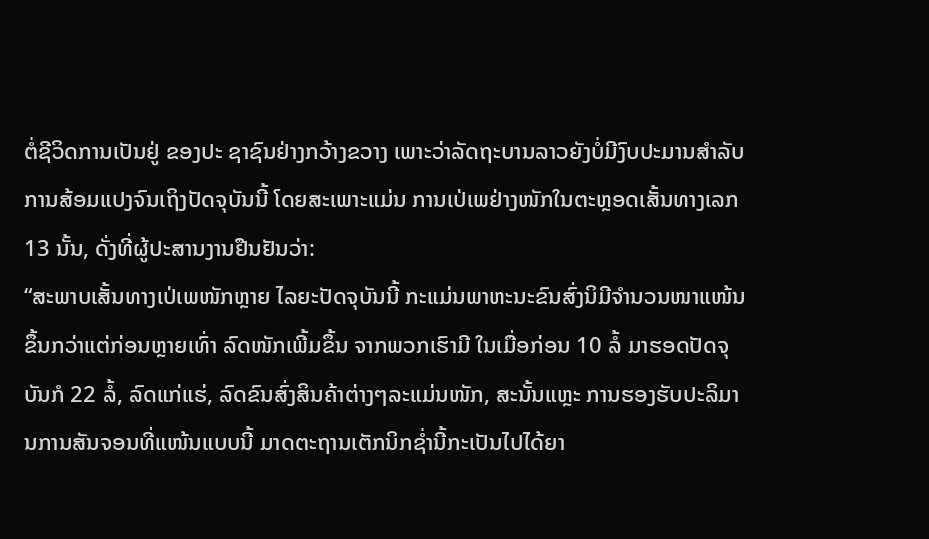ຕໍ່ຊີວິດການເປັນຢູ່ ຂອງປະ ຊາຊົນຢ່າງກວ້າງຂວາງ ເພາະວ່າລັດຖະບານລາວຍັງບໍ່ມີງົບປະມານສໍາລັບການສ້ອມແປງຈົນເຖິງປັດຈຸບັນນີ້ ໂດຍສະເພາະແມ່ນ ການເປ່ເພຢ່າງໜັກໃນຕະຫຼອດເສັ້ນທາງເລກ 13 ນັ້ນ, ດັ່ງທີ່ຜູ້ປະສານງານຢືນຢັນວ່າ:
“ສະພາບເສັ້ນທາງເປ່ເພໜັກຫຼາຍ ໄລຍະປັດຈຸບັນນີ້ ກະແມ່ນພາຫະນະຂົນສົ່ງນິມີຈໍານວນໜາແໜ້ນຂຶ້ນກວ່າແຕ່ກ່ອນຫຼາຍເທົ່າ ລົດໜັກເພີ້ມຂຶ້ນ ຈາກພວກເຮົາມີ ໃນເມື່ອກ່ອນ 10 ລໍ້ ມາຮອດປັດຈຸບັນກໍ 22 ລໍ້, ລົດແກ່ແຮ່, ລົດຂົນສົ່ງສິນຄ້າຕ່າງໆລະແມ່ນໜັກ, ສະນັ້ນແຫຼະ ການຮອງຮັບປະລິມານການສັນຈອນທີ່ແໜ້ນແບບນີ້ ມາດຕະຖານເຕັກນິກຊໍ່ານີ້ກະເປັນໄປໄດ້ຍາ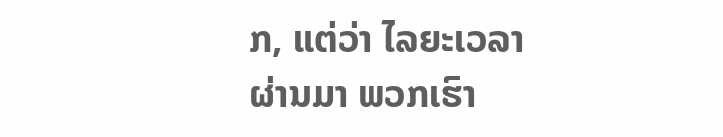ກ, ແຕ່ວ່າ ໄລຍະເວລາຜ່ານມາ ພວກເຮົາ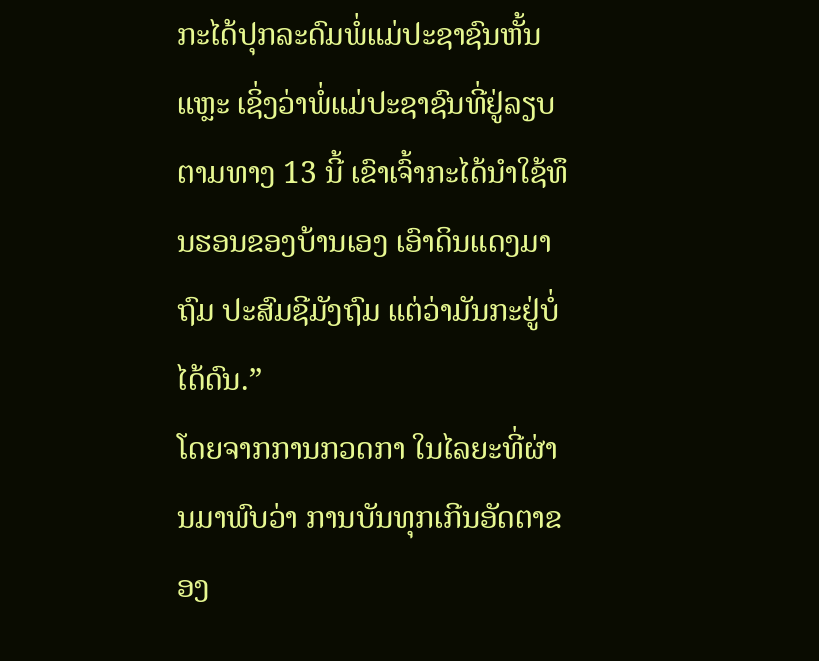ກະໄດ້ປຸກລະດົມພໍ່ແມ່ປະຊາຊົນຫັ້ນແຫຼະ ເຊິ່ງວ່າພໍ່ແມ່ປະຊາຊົນທີ່ຢູ່ລຽບຕາມທາງ 13 ນີ້ ເຂົາເຈົ້າກະໄດ້ນໍາໃຊ້ທຶນຮອນຂອງບ້ານເອງ ເອົາດິນແດງມາຖົມ ປະສົມຊີມັງຖົມ ແຕ່ວ່າມັນກະຢູ່ບໍ່ໄດ້ດົນ.”
ໂດຍຈາກການກວດກາ ໃນໄລຍະທີ່ຜ່ານມາພົບວ່າ ການບັນທຸກເກີນອັດຕາຂອງ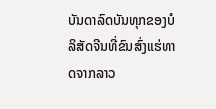ບັນດາລົດບັນທຸກຂອງບໍລິສັດຈີນທີ່ຂົນສົ່ງແຮ່ທາດຈາກລາວ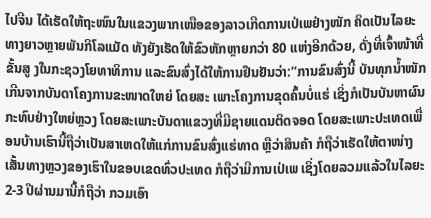ໄປຈີນ ໄດ້ເຮັດໃຫ້ຖະໜົນໃນແຂວງພາກເໜືອຂອງລາວເກີດການເປ່ເພຢ່າງໜັກ ຄິດເປັນໄລຍະທາງຍາວຫຼາຍພັນກິໂລແມັດ ທັງຍັງເຮັດໃຫ້ຂົວຫັກຫຼາຍກວ່າ 80 ແຫ່ງອີກດ້ວຍ, ດັ່ງທີ່ເຈົ້າໜ້າທີ່ຂັ້ນສູ ງໃນກະຊວງໂຍທາທິການ ແລະຂົນສົ່ງໄດ້ໃຫ້ການຢືນຢັນວ່າ:“ການຂົນສົ່ງນີ້ ບັນທຸກນໍ້າໜັກເກີນຈາກບັນດາໂຄງການຂະໜາດໃຫຍ່ ໂດຍສະ ເພາະໂຄງການຂຸດຄົ້ນບໍ່ແຮ່ ເຊິ່ງກໍເປັນບັນຫາຜົນກະທົບຢ່າງໃຫຍ່ຫຼວງ ໂດຍສະເພາະບັນດາແຂວງທີ່ມີຊາຍແດນຕິດຈອດ ໂດຍສະເພາະປະເທດເພື່ອນບ້ານເຮົານີ້ຖືວ່າເປັນສາເຫດໃຫ້ແກ່ການຂົນສົ່ງແຮ່ທາດ ຫຼືວ່າສິນຄ້າ ກໍຖືວ່າເຮັດໃຫ້ຕາໜ່າງເສັ້ນທາງຫຼວງຂອງເຮົາໃນຂອບເຂດທົ່ວປະເທດ ກໍຖືວ່າມີການເປ່ເພ ເຊິ່ງໂດຍລວມແລ້ວໃນໄລຍະ 2-3 ປີຜ່ານມານີ້ກໍຖືວ່າ ກວມເອົາ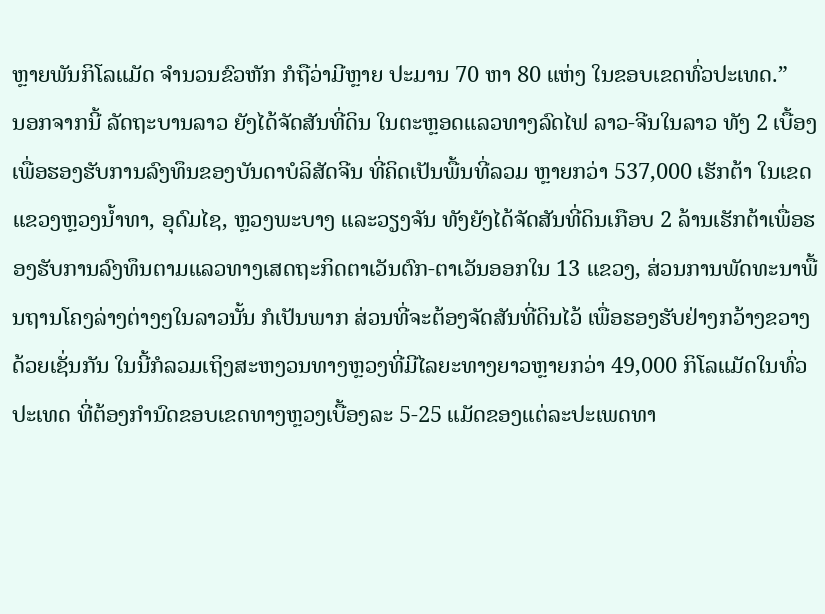ຫຼາຍພັນກິໂລແມັດ ຈໍານວນຂົວຫັກ ກໍຖືວ່າມີຫຼາຍ ປະມານ 70 ຫາ 80 ແຫ່ງ ໃນຂອບເຂດທົ່ວປະເທດ.”
ນອກຈາກນີ້ ລັດຖະບານລາວ ຍັງໄດ້ຈັດສັນທີ່ດິນ ໃນຕະຫຼອດແລວທາງລົດໄຟ ລາວ-ຈີນໃນລາວ ທັງ 2 ເບື້ອງ ເພື່ອຮອງຮັບການລົງທຶນຂອງບັນດາບໍລິສັດຈີນ ທີ່ຄິດເປັນພື້ນທີ່ລວມ ຫຼາຍກວ່າ 537,000 ເຮັກຕ້າ ໃນເຂດແຂວງຫຼວງນໍ້າທາ, ອຸດົມໄຊ, ຫຼວງພະບາງ ແລະວຽງຈັນ ທັງຍັງໄດ້ຈັດສັນທີ່ດິນເກືອບ 2 ລ້ານເຮັກຕ້າເພື່ອຮອງຮັບການລົງທຶນຕາມແລວທາງເສດຖະກິດຕາເວັນຕົກ-ຕາເວັນອອກໃນ 13 ແຂວງ, ສ່ວນການພັດທະນາພື້ນຖານໂຄງລ່າງຕ່າງໆໃນລາວນັ້ນ ກໍເປັນພາກ ສ່ວນທີ່ຈະຕ້ອງຈັດສັນທີ່ດິນໄວ້ ເພື່ອຮອງຮັບຢ່າງກວ້າງຂວາງດ້ວຍເຊັ່ນກັນ ໃນນີ້ກໍລວມເຖິງສະຫງວນທາງຫຼວງທີ່ມີໄລຍະທາງຍາວຫຼາຍກວ່າ 49,000 ກິໂລແມັດໃນທົ່ວປະເທດ ທີ່ຕ້ອງກໍານົດຂອບເຂດທາງຫຼວງເບື້ອງລະ 5-25 ແມັດຂອງແຕ່ລະປະເພດທາ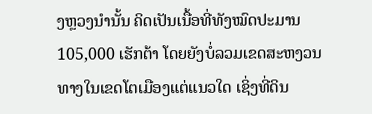ງຫຼວງນໍານັ້ນ ຄິດເປັນເນື້ອທີ່ທັງໝົດປະມານ 105,000 ເຮັກຕ້າ ໂດຍຍັງບໍ່ລວມເຂດສະຫງວນທາງໃນເຂດໂຕເມືອງແຕ່ແນວໃດ ເຊິ່ງທີ່ດິນ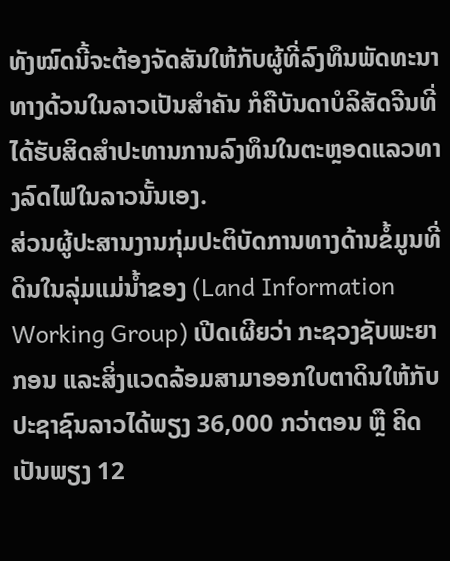ທັງໝົດນີ້ຈະຕ້ອງຈັດສັນໃຫ້ກັບຜູ້ທີ່ລົງທຶນພັດທະນາທາງດ້ວນໃນລາວເປັນສໍາຄັນ ກໍຄືບັນດາບໍລິສັດຈີນທີ່ໄດ້ຮັບສິດສໍາປະທານການລົງທຶນໃນຕະຫຼອດແລວທາງລົດໄຟໃນລາວນັ້ນເອງ.
ສ່ວນຜູ້ປະສານງານກຸ່ມປະຕິບັດການທາງດ້ານຂໍ້ມູນທີ່ດິນໃນລຸ່ມແມ່ນໍ້າຂອງ (Land Information Working Group) ເປີດເຜີຍວ່າ ກະຊວງຊັບພະຍາກອນ ແລະສິ່ງແວດລ້ອມສາມາອອກໃບຕາດິນໃຫ້ກັບປະຊາຊົນລາວໄດ້ພຽງ 36,000 ກວ່າຕອນ ຫຼື ຄິດເປັນພຽງ 12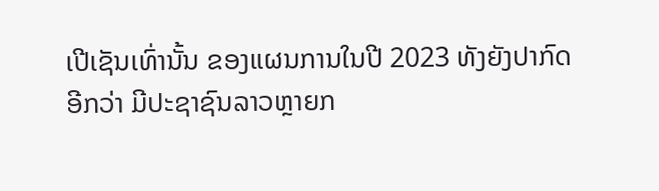ເປີເຊັນເທົ່ານັ້ນ ຂອງແຜນການໃນປີ 2023 ທັງຍັງປາກົດອີກວ່າ ມີປະຊາຊົນລາວຫຼາຍກ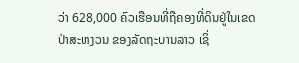ວ່າ 628,000 ຄົວເຮືອນທີ່ຖືຄອງທີ່ດິນຢູ່ໃນເຂດປ່າສະຫງວນ ຂອງລັດຖະບານລາວ ເຊິ່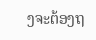ງຈະຕ້ອງຖ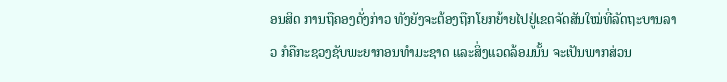ອນສິດ ການຖືຄອງດັ່ງກ່າວ ທັງຍັງຈະຕ້ອງຖືກໂຍກຍ້າຍໄປຢູ່ເຂດຈັດສັນໃໝ່ທີ່ລັດຖະບານລາວ ກໍຄືກະຊວງຊັບພະຍາກອນທໍາມະຊາດ ແລະສິ່ງແວດລ້ອມນັ້ນ ຈະເປັນພາກສ່ວນ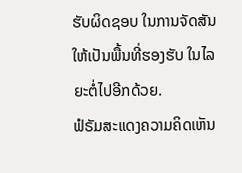ຮັບຜິດຊອບ ໃນການຈັດສັນໃຫ້ເປັນພື້ນທີ່ຮອງຮັບ ໃນໄລຍະຕໍ່ໄປອີກດ້ວຍ.
ຟໍຣັມສະແດງຄວາມຄິດເຫັນ